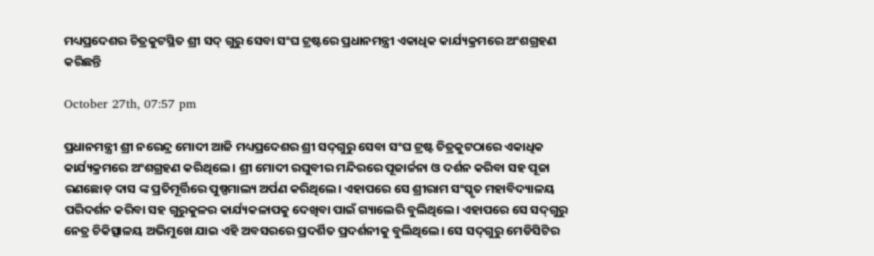ମଧ୍ୟପ୍ରଦେଶର ଚିତ୍ରକୁଟସ୍ଥିତ ଶ୍ରୀ ସଦ୍ ଗୁରୁ ସେବା ସଂଘ ଟ୍ରଷ୍ଟରେ ପ୍ରଧାନମନ୍ତ୍ରୀ ଏକାଧିକ କାର୍ଯ୍ୟକ୍ରମରେ ଅଂଶଗ୍ରହଣ କରିଛନ୍ତି

October 27th, 07:57 pm

ପ୍ରଧାନମନ୍ତ୍ରୀ ଶ୍ରୀ ନରେନ୍ଦ୍ର ମୋଦୀ ଆଜି ମଧ୍ୟପ୍ରଦେଶର ଶ୍ରୀ ସଦ୍‌ଗୁରୁ ସେବା ସଂଘ ଟ୍ରଷ୍ଟ ଚିତ୍ରକୁଟଠାରେ ଏକାଧିକ କାର୍ଯ୍ୟକ୍ରମରେ ଅଂଶଗ୍ରହଣ କରିଥିଲେ । ଶ୍ରୀ ମୋଦୀ ରଘୁବୀର ମନ୍ଦିରରେ ପୂଜାର୍ଚ୍ଚନା ଓ ଦର୍ଶନ କରିବା ସହ ପୂଜା ରଣଛୋଡ଼ ଦାସ ଙ୍କ ପ୍ରତିମୂର୍ତ୍ତିରେ ପୁଷ୍ପମାଲ୍ୟ ଅର୍ପଣ କରିଥିଲେ। ଏହାପରେ ସେ ଶ୍ରୀରାମ ସଂସ୍କୃତ ମହାବିଦ୍ୟାଳୟ ପରିଦର୍ଶନ କରିବା ସହ ଗୁରୁକୁଳର କାର୍ଯ୍ୟକଳାପକୁ ଦେଖିବା ପାଇଁ ଗ୍ୟାଲେରି ବୁଲିଥିଲେ। ଏହାପରେ ସେ ସଦ୍‌ଗୁରୁ ନେତ୍ର ଚିକିତ୍ସାଳୟ ଅଭିମୁଖେ ଯାଇ ଏହି ଅବସରରେ ପ୍ରଦର୍ଶିତ ପ୍ରଦର୍ଶନୀକୁ ବୁଲିଥିଲେ। ସେ ସଦ୍‌ଗୁରୁ ମେଡିସିଟିର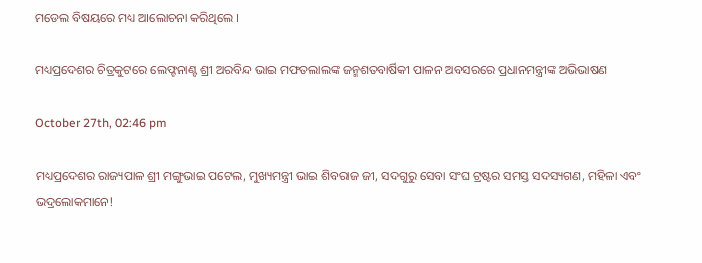ମଡେଲ ବିଷୟରେ ମଧ୍ୟ ଆଲୋଚନା କରିଥିଲେ ।

ମଧ୍ୟପ୍ରଦେଶର ଚିତ୍ରକୁଟରେ ଲେଫ୍ଟନାଣ୍ଟ ଶ୍ରୀ ଅରବିନ୍ଦ ଭାଇ ମଫତଲାଲଙ୍କ ଜନ୍ମଶତବାର୍ଷିକୀ ପାଳନ ଅବସରରେ ପ୍ରଧାନମନ୍ତ୍ରୀଙ୍କ ଅଭିଭାଷଣ

October 27th, 02:46 pm

ମଧ୍ୟପ୍ରଦେଶର ରାଜ୍ୟପାଳ ଶ୍ରୀ ମଙ୍ଗୁଭାଇ ପଟେଲ, ମୁଖ୍ୟମନ୍ତ୍ରୀ ଭାଇ ଶିବରାଜ ଜୀ, ସଦଗୁରୁ ସେବା ସଂଘ ଟ୍ରଷ୍ଟର ସମସ୍ତ ସଦସ୍ୟଗଣ, ମହିଳା ଏବଂ ଭଦ୍ରଲୋକମାନେ!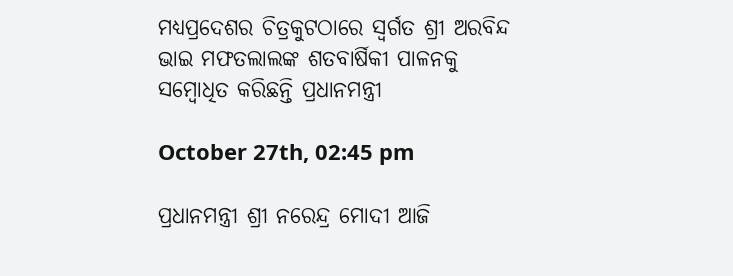ମଧ୍ୟପ୍ରଦେଶର ଚିତ୍ରକୁଟଠାରେ ସ୍ୱର୍ଗତ ଶ୍ରୀ ଅରବିନ୍ଦ ଭାଇ ମଫତଲାଲଙ୍କ ଶତବାର୍ଷିକୀ ପାଳନକୁ ସମ୍ବୋଧିତ କରିଛନ୍ତି ପ୍ରଧାନମନ୍ତ୍ରୀ

October 27th, 02:45 pm

ପ୍ରଧାନମନ୍ତ୍ରୀ ଶ୍ରୀ ନରେନ୍ଦ୍ର ମୋଦୀ ଆଜି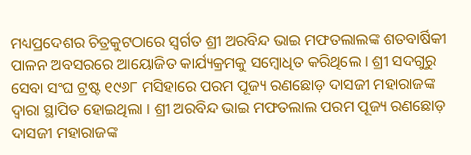ମଧ୍ୟପ୍ରଦେଶର ଚିତ୍ରକୁଟଠାରେ ସ୍ୱର୍ଗତ ଶ୍ରୀ ଅରବିନ୍ଦ ଭାଇ ମଫତଲାଲଙ୍କ ଶତବାର୍ଷିକୀ ପାଳନ ଅବସରରେ ଆୟୋଜିତ କାର୍ଯ୍ୟକ୍ରମକୁ ସମ୍ବୋଧିତ କରିଥିଲେ । ଶ୍ରୀ ସଦଗୁରୁ ସେବା ସଂଘ ଟ୍ରଷ୍ଟ ୧୯୬୮ ମସିହାରେ ପରମ ପୂଜ୍ୟ ରଣଛୋଡ଼ ଦାସଜୀ ମହାରାଜଙ୍କ ଦ୍ୱାରା ସ୍ଥାପିତ ହୋଇଥିଲା । ଶ୍ରୀ ଅରବିନ୍ଦ ଭାଇ ମଫତଲାଲ ପରମ ପୂଜ୍ୟ ରଣଛୋଡ଼ ଦାସଜୀ ମହାରାଜଙ୍କ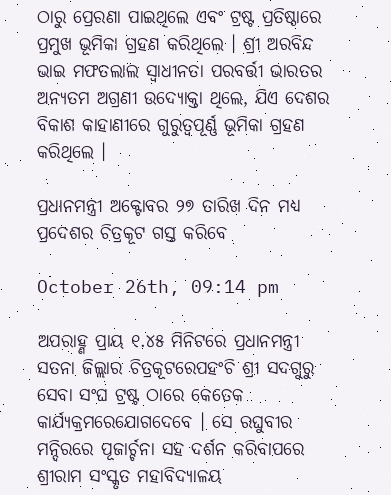ଠାରୁ ପ୍ରେରଣା ପାଇଥିଲେ ଏବଂ ଟ୍ରଷ୍ଟ ପ୍ରତିଷ୍ଠାରେ ପ୍ରମୁଖ ଭୂମିକା ଗ୍ରହଣ କରିଥିଲେ । ଶ୍ରୀ ଅରବିନ୍ଦ ଭାଇ ମଫତଲାଲ ସ୍ୱାଧୀନତା ପରବର୍ତ୍ତୀ ଭାରତର ଅନ୍ୟତମ ଅଗ୍ରଣୀ ଉଦ୍ୟୋକ୍ତା ଥିଲେ, ଯିଏ ଦେଶର ବିକାଶ କାହାଣୀରେ ଗୁରୁତ୍ୱପୂର୍ଣ୍ଣ ଭୂମିକା ଗ୍ରହଣ କରିଥିଲେ ।

ପ୍ରଧାନମନ୍ତ୍ରୀ ଅକ୍ଟୋବର ୨୭ ତାରିଖ ଦିନ ମଧ୍ୟ ପ୍ରଦେଶର ଚିତ୍ରକୂଟ ଗସ୍ତ କରିବେ

October 26th, 09:14 pm

ଅପରାହ୍ଣ ପ୍ରାୟ ୧.୪୫ ମିନିଟରେ ପ୍ରଧାନମନ୍ତ୍ରୀ ସତନା ଜିଲ୍ଲାର ଚିତ୍ରକୂଟରେପହଂଚି ଶ୍ରୀ ସଦଗୁରୁ ସେବା ସଂଘ ଟ୍ରଷ୍ଟ ଠାରେ କେତେକ କାର୍ଯ୍ୟକ୍ରମରେଯୋଗଦେବେ । ସେ ରଘୁବୀର ମନ୍ଦିରରେ ପୂଜାର୍ଚ୍ଚନା ସହ ଦର୍ଶନ କରିବାପରେ ଶ୍ରୀରାମ ସଂସ୍କୃତ ମହାବିଦ୍ୟାଳୟ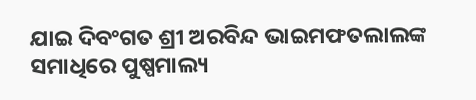ଯାଇ ଦିବଂଗତ ଶ୍ରୀ ଅରବିନ୍ଦ ଭାଇମଫତଲାଲଙ୍କ ସମାଧିରେ ପୁଷ୍ପମାଲ୍ୟ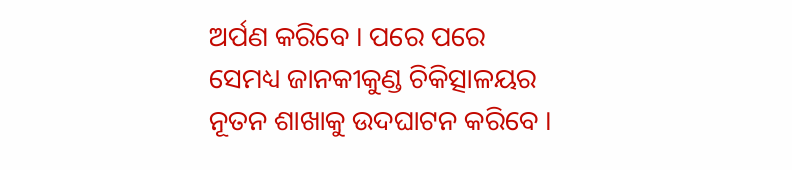ଅର୍ପଣ କରିବେ । ପରେ ପରେ ସେମଧ୍ୟ ଜାନକୀକୁଣ୍ଡ ଚିକିତ୍ସାଳୟର ନୂତନ ଶାଖାକୁ ଉଦଘାଟନ କରିବେ ।